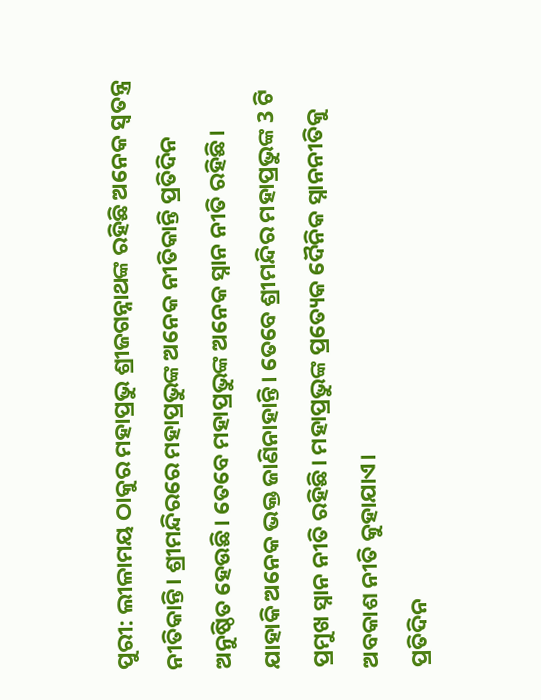ପୁରୀ: ଲୀଳାମୟ ଠାକୁର ମହାପ୍ରଭୁ ଶ୍ରୀଜଗନ୍ନାଥଙ୍କ ରହିଛି ଅନେକ ସ୍ବତନ୍ତ୍ର ନୀତିକାନ୍ତି। ଶ୍ରୀମନ୍ଦିରରେ ମହାପ୍ରଭୁଙ୍କ ଅନେକ ନୀତିକାନ୍ତି ପ୍ରତିଦିନ ଅନୁଷ୍ଠିତ ହେଉଛି। ତେବେ ମହାପ୍ରଭୁଙ୍କ ଅନେକ ସ୍ନାନ ନୀତି ରହିଛି। ଯାହାକି ଅନେକ ଭକ୍ତ ଜାଣିନାହାନ୍ତି। ତେବେ ଶ୍ରୀମନ୍ଦିର ମହାପ୍ରଭୁଙ୍କ 3 ଟି ପ୍ରମୁଖ ସ୍ନାନ ନୀତି ରହିଛି। ମହାପ୍ରଭୁଙ୍କ ପ୍ରତ୍ୟେକ ଦୈନିକ ସ୍ନାନନୀତିକୁ ଅବକାଶ ନୀତି କୁହାଯାଏ।
ପ୍ରତିଦିନ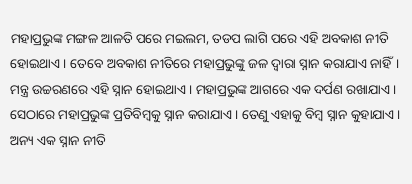ମହାପ୍ରଭୁଙ୍କ ମଙ୍ଗଳ ଆଳତି ପରେ ମଇଲମ, ତଡପ ଲାଗି ପରେ ଏହି ଅବକାଶ ନୀତି ହୋଇଥାଏ। ତେବେ ଅବକାଶ ନୀତିରେ ମହାପ୍ରଭୁଙ୍କୁ ଜଳ ଦ୍ବାରା ସ୍ନାନ କରାଯାଏ ନାହିଁ। ମନ୍ତ୍ର ଉଚ୍ଚରଣରେ ଏହି ସ୍ନାନ ହୋଇଥାଏ । ମହାପ୍ରଭୁଙ୍କ ଆଗରେ ଏକ ଦର୍ପଣ ରଖାଯାଏ । ସେଠାରେ ମହାପ୍ରଭୁଙ୍କ ପ୍ରତିବିମ୍ବକୁ ସ୍ନାନ କରାଯାଏ । ତେଣୁ ଏହାକୁ ବିମ୍ବ ସ୍ନାନ କୁହାଯାଏ।
ଅନ୍ୟ ଏକ ସ୍ନାନ ନୀତି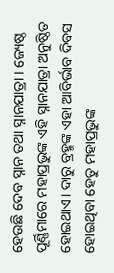ହେଉଛି ଦେବ ସ୍ନାନ ତଥା ସ୍ନାନଯାତ୍ରା । ଜ୍ୟେଷ୍ଠ ପୂର୍ଣ୍ଣିମାରେ ମହାପ୍ରଭୁଙ୍କ ଏହି ସ୍ନାନଯାତ୍ରା ଅନୁଷ୍ଠିତ ହୋଇଥାଏ। ଦାରୁ ବ୍ରହ୍ମଙ୍କ ଏହା ଆବିର୍ଭାବ ଦିବସ ହୋଇଥିବା ହେତୁ ମହାପ୍ରଭୁଙ୍କ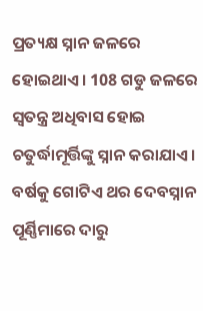ପ୍ରତ୍ୟକ୍ଷ ସ୍ନାନ ଜଳରେ ହୋଇଥାଏ। 108 ଗଡୁ ଜଳରେ ସ୍ବତନ୍ତ୍ର ଅଧିବାସ ହୋଇ ଚତୁର୍ଦ୍ଧାମୂର୍ତ୍ତିଙ୍କୁ ସ୍ନାନ କରାଯାଏ। ବର୍ଷକୁ ଗୋଟିଏ ଥର ଦେବସ୍ନାନ ପୂର୍ଣ୍ଣିମାରେ ଦାରୁ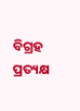ବିଗ୍ରହ ପ୍ରତ୍ୟକ୍ଷ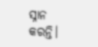ସ୍ନାନ କରନ୍ତି।